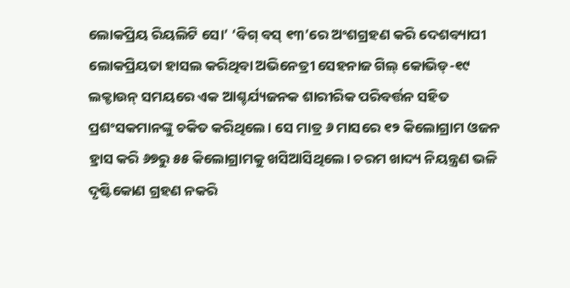ଲୋକପ୍ରିୟ ରିୟଲିଟି ସୋ’ ‘ବିଗ୍ ବସ୍ ୧୩’ରେ ଅଂଶଗ୍ରହଣ କରି ଦେଶବ୍ୟାପୀ ଲୋକପ୍ରିୟତା ହାସଲ କରିଥିବା ଅଭିନେତ୍ରୀ ସେହନାଜ ଗିଲ୍ କୋଭିଡ୍-୧୯ ଲକ୍ଡାଉନ୍ ସମୟରେ ଏକ ଆଶ୍ଚର୍ଯ୍ୟଜନକ ଶାରୀରିକ ପରିବର୍ତ୍ତନ ସହିତ ପ୍ରଶଂସକମାନଙ୍କୁ ଚକିତ କରିଥିଲେ। ସେ ମାତ୍ର ୬ ମାସରେ ୧୨ କିଲୋଗ୍ରାମ ଓଜନ ହ୍ରାସ କରି ୬୭ରୁ ୫୫ କିଲୋଗ୍ରାମକୁ ଖସିଆସିଥିଲେ। ଚରମ ଖାଦ୍ୟ ନିୟନ୍ତ୍ରଣ ଭଳି ଦୃଷ୍ଟିକୋଣ ଗ୍ରହଣ ନକରି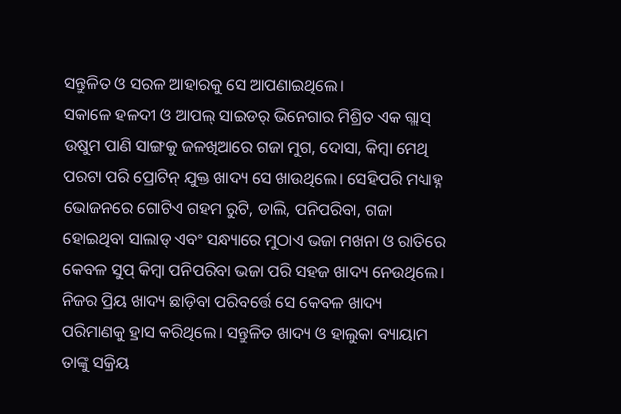ସନ୍ତୁଳିତ ଓ ସରଳ ଆହାରକୁ ସେ ଆପଣାଇଥିଲେ।
ସକାଳେ ହଳଦୀ ଓ ଆପଲ୍ ସାଇଡର୍ ଭିନେଗାର ମିଶ୍ରିତ ଏକ ଗ୍ଲାସ୍ ଉଷୁମ ପାଣି ସାଙ୍ଗକୁ ଜଳଖିଆରେ ଗଜା ମୁଗ, ଦୋସା, କିମ୍ବା ମେଥି ପରଟା ପରି ପ୍ରୋଟିନ୍ ଯୁକ୍ତ ଖାଦ୍ୟ ସେ ଖାଉଥିଲେ। ସେହିପରି ମଧ୍ୟାହ୍ନ ଭୋଜନରେ ଗୋଟିଏ ଗହମ ରୁଟି, ଡାଲି, ପନିପରିବା, ଗଜା ହୋଇଥିବା ସାଲାଡ୍ ଏବଂ ସନ୍ଧ୍ୟାରେ ମୁଠାଏ ଭଜା ମଖନା ଓ ରାତିରେ କେବଳ ସୁପ୍ କିମ୍ବା ପନିପରିବା ଭଜା ପରି ସହଜ ଖାଦ୍ୟ ନେଉଥିଲେ। ନିଜର ପ୍ରିୟ ଖାଦ୍ୟ ଛାଡ଼ିବା ପରିବର୍ତ୍ତେ ସେ କେବଳ ଖାଦ୍ୟ ପରିମାଣକୁ ହ୍ରାସ କରିଥିଲେ। ସନ୍ତୁଳିତ ଖାଦ୍ୟ ଓ ହାଲୁକା ବ୍ୟାୟାମ ତାଙ୍କୁ ସକ୍ରିୟ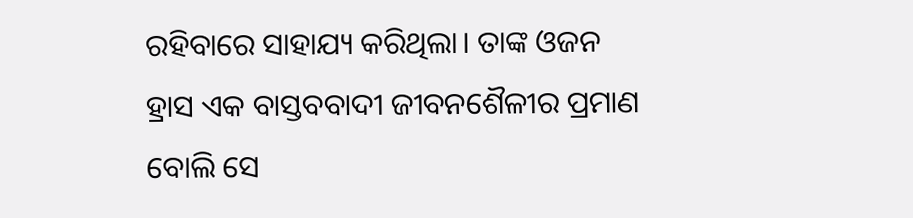ରହିବାରେ ସାହାଯ୍ୟ କରିଥିଲା। ତାଙ୍କ ଓଜନ ହ୍ରାସ ଏକ ବାସ୍ତବବାଦୀ ଜୀବନଶୈଳୀର ପ୍ରମାଣ ବୋଲି ସେ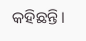କହିଛନ୍ତି।